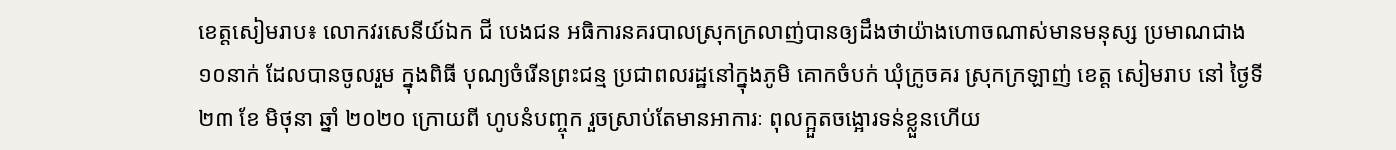ខេត្តសៀមរាប៖ លោកវរសេនីយ៍ឯក ជី បេងជន អធិការនគរបាលស្រុកក្រលាញ់បានឲ្យដឹងថាយ៉ាងហោចណាស់មានមនុស្ស ប្រមាណជាង១០នាក់ ដែលបានចូលរួម ក្នុងពិធី បុណ្យចំរើនព្រះជន្ម ប្រជាពលរដ្ឋនៅក្នុងភូមិ គោកចំបក់ ឃុំក្រូចគរ ស្រុកក្រឡាញ់ ខេត្ត សៀមរាប នៅ ថ្ងៃទី ២៣ ខែ មិថុនា ឆ្នាំ ២០២០ ក្រោយពី ហូបនំបញ្ចុក រួចស្រាប់តែមានអាការៈ ពុលក្អួតចង្អោរទន់ខ្លួនហើយ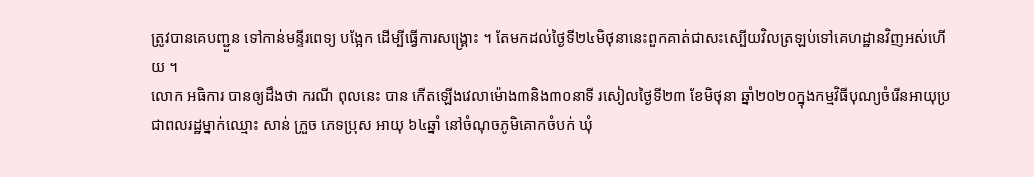ត្រូវបានគេបញ្ជួន ទៅកាន់មន្ទីរពេទ្យ បង្អែក ដើម្បីធ្វើការសង្គ្រោះ ។ តែមកដល់ថ្ងៃទី២៤មិថុនានេះពួកគាត់ជាសះស្បើយវិលត្រឡប់ទៅគេហដ្ឋានវិញអស់ហើយ ។
លោក អធិការ បានឲ្យដឹងថា ករណី ពុលនេះ បាន កើតឡើងវេលាម៉ោង៣និង៣០នាទី រសៀលថ្ងៃទី២៣ ខែមិថុនា ឆ្នាំ២០២០ក្នុងកម្មវិធីបុណ្យចំរើនអាយុប្រជាពលរដ្ឋម្នាក់ឈ្មោះ សាន់ ក្រួច ភេទប្រុស អាយុ ៦៤ឆ្នាំ នៅចំណុចភូមិគោកចំបក់ ឃុំ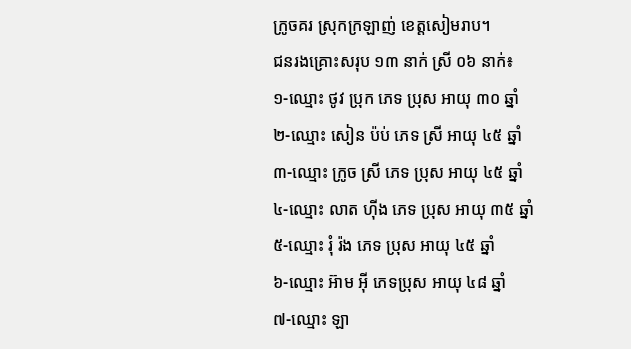ក្រូចគរ ស្រុកក្រឡាញ់ ខេត្តសៀមរាប។
ជនរងគ្រោះសរុប ១៣ នាក់ ស្រី ០៦ នាក់៖
១-ឈ្មោះ ថូវ ប្រុក ភេទ ប្រុស អាយុ ៣០ ឆ្នាំ
២-ឈ្មោះ សៀន ប៉ប់ ភេទ ស្រី អាយុ ៤៥ ឆ្នាំ
៣-ឈ្មោះ ក្រូច ស្រី ភេទ ប្រុស អាយុ ៤៥ ឆ្នាំ
៤-ឈ្មោះ លាត ហ៊ីង ភេទ ប្រុស អាយុ ៣៥ ឆ្នាំ
៥-ឈ្មោះ រុំ រ៉ង ភេទ ប្រុស អាយុ ៤៥ ឆ្នាំ
៦-ឈ្មោះ អ៊ាម អុី ភេទប្រុស អាយុ ៤៨ ឆ្នាំ
៧-ឈ្មោះ ឡា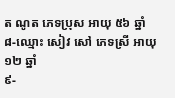ត ណូត ភេទប្រុស អាយុ ៥៦ ឆ្នាំ
៨-ឈ្មោះ សៀវ សៅ ភេទស្រី អាយុ ១២ ឆ្នាំ
៩-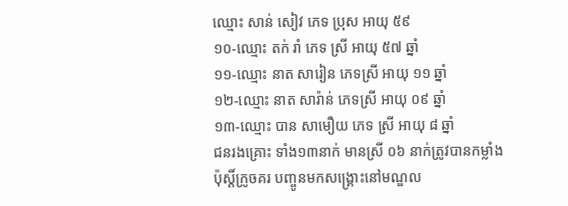ឈ្មោះ សាន់ សៀវ ភេទ ប្រុស អាយុ ៥៩
១០-ឈ្មោះ តក់ រាំ ភេទ ស្រី អាយុ ៥៧ ឆ្នាំ
១១-ឈ្មោះ នាត សារៀន ភេទស្រី អាយុ ១១ ឆ្នាំ
១២-ឈ្មោះ នាត សារ៉ាន់ ភេទស្រី អាយុ ០៩ ឆ្នាំ
១៣-ឈ្មោះ បាន សាមឿយ ភេទ ស្រី អាយុ ៨ ឆ្នាំ
ជនរងគ្រោះ ទាំង១៣នាក់ មានស្រី ០៦ នាក់ត្រូវបានកម្លាំងប៉ុស្តិ៍ក្រូចគរ បញ្ចូនមកសង្រ្គោះនៅមណ្ឌល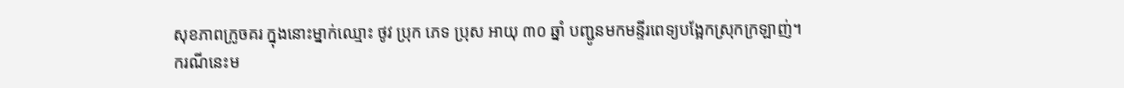សុខភាពក្រូចគរ ក្នុងនោះម្នាក់ឈ្មោះ ថូវ ប្រុក ភេទ ប្រុស អាយុ ៣០ ឆ្នាំ បញ្ជូនមកមន្ទីរពេទ្យបង្អែកស្រុកក្រឡាញ់។
ករណីនេះម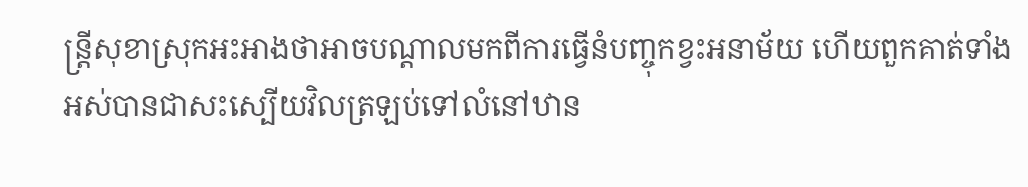ន្រ្តីសុខាស្រុកអះអាងថាអាចបណ្តាលមកពីការធ្វើនំបញ្ចុកខ្វះអនាម័យ ហើយពួកគាត់ទាំងអស់បានជាសះស្បើយវិលត្រឡប់ទៅលំនៅឋាន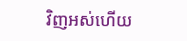វិញអស់ហើយ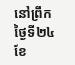នៅព្រឹកថ្ងៃទី២៤ ខែ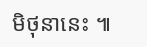មិថុនានេះ ៕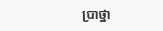ប្រាថ្នា